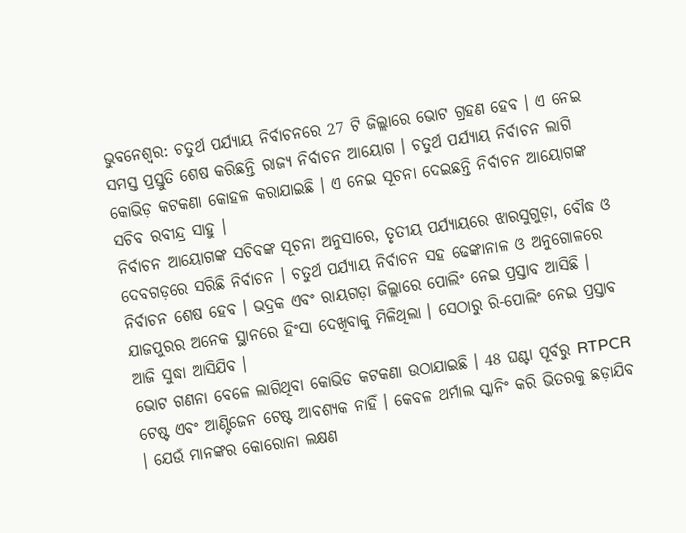ଭୁବନେଶ୍ବର: ଚତୁର୍ଥ ପର୍ଯ୍ୟାୟ ନିର୍ବାଚନରେ 27 ଟି ଜିଲ୍ଲାରେ ଭୋଟ ଗ୍ରହଣ ହେବ । ଏ ନେଇ ସମସ୍ତ ପ୍ରସ୍ତୁତି ଶେଷ କରିଛନ୍ତି ରାଜ୍ୟ ନିର୍ବାଚନ ଆୟୋଗ । ଚତୁର୍ଥ ପର୍ଯ୍ୟାୟ ନିର୍ବାଚନ ଲାଗି କୋଭିଡ଼ କଟକଣା କୋହଳ କରାଯାଇଛି । ଏ ନେଇ ସୂଚନା ଦେଇଛନ୍ତି ନିର୍ବାଚନ ଆୟୋଗଙ୍କ ସଚିବ ରବୀନ୍ଦ୍ର ସାହୁ ।
ନିର୍ବାଚନ ଆୟୋଗଙ୍କ ସଚିବଙ୍କ ସୂଚନା ଅନୁସାରେ, ତୃତୀୟ ପର୍ଯ୍ୟାୟରେ ଝାରସୁଗୁଡ଼ା, ବୌଦ୍ଧ ଓ ଦେବଗଡ଼ରେ ସରିଛି ନିର୍ବାଚନ । ଚତୁର୍ଥ ପର୍ଯ୍ୟାୟ ନିର୍ବାଚନ ସହ ଢେଙ୍କାନାଳ ଓ ଅନୁଗୋଳରେ ନିର୍ବାଚନ ଶେଷ ହେବ । ଭଦ୍ରକ ଏବଂ ରାୟଗଡ଼ା ଜିଲ୍ଲାରେ ପୋଲିଂ ନେଇ ପ୍ରସ୍ତାବ ଆସିଛି । ଯାଜପୁରର ଅନେକ ସ୍ଥାନରେ ହିଂସା ଦେଖିବାକୁ ମିଳିଥିଲା । ସେଠାରୁ ରି-ପୋଲିଂ ନେଇ ପ୍ରସ୍ତାବ ଆଜି ସୁଦ୍ଧା ଆସିଯିବ ।
ଭୋଟ ଗଣନା ବେଳେ ଲାଗିଥିବା କୋଭିଡ କଟକଣା ଉଠାଯାଇଛି । 48 ଘଣ୍ଟା ପୂର୍ବରୁ RTPCR ଟେଷ୍ଟ ଏବଂ ଆଣ୍ଟିଜେନ ଟେଷ୍ଟ ଆବଶ୍ୟକ ନାହିଁ । କେବଳ ଥର୍ମାଲ ସ୍କାନିଂ କରି ଭିତରକୁ ଛଡ଼ାଯିବ । ଯେଉଁ ମାନଙ୍କର କୋରୋନା ଲକ୍ଷଣ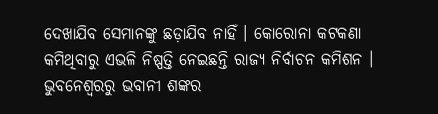ଦେଖାଯିବ ସେମାନଙ୍କୁ ଛଡ଼ାଯିବ ନାହିଁ । କୋରୋନା କଟକଣା କମିଥିବାରୁ ଏଭଳି ନିଷ୍ପତ୍ତି ନେଇଛନ୍ତି ରାଜ୍ୟ ନିର୍ବାଚନ କମିଶନ ।
ଭୁବନେଶ୍ବରରୁ ଭବାନୀ ଶଙ୍କର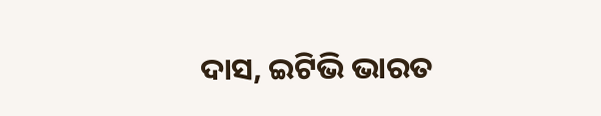ଦାସ, ଇଟିଭି ଭାରତ